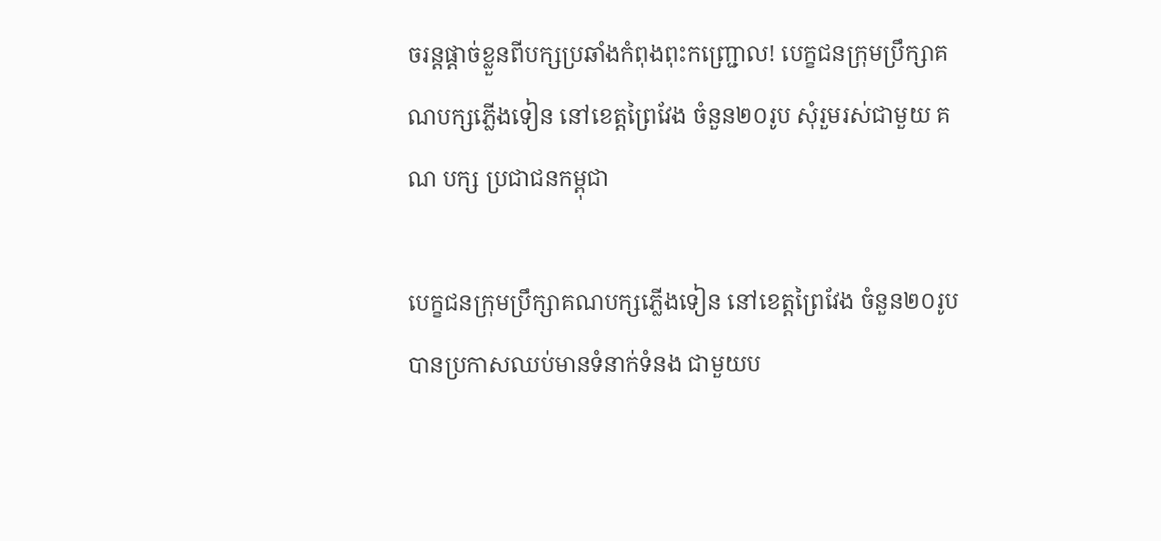ចរន្តផ្តាច់ខ្លួនពីបក្សប្រឆាំងកំពុងពុះកញ្ជ្រោល! បេក្ខជនក្រុមប្រឹក្សាគណបក្សភ្លើងទៀន នៅខេត្ដព្រៃវែង ចំនួន២០រូប សុំរួមរស់ជាមួយ គណ បក្ស ប្រជាជនកម្ពុជា

បេក្ខជនក្រុមប្រឹក្សាគណបក្សភ្លើងទៀន នៅខេត្ដព្រៃវែង ចំនួន២០រូប បានប្រកាសឈប់មានទំនាក់ទំនង ជាមួយប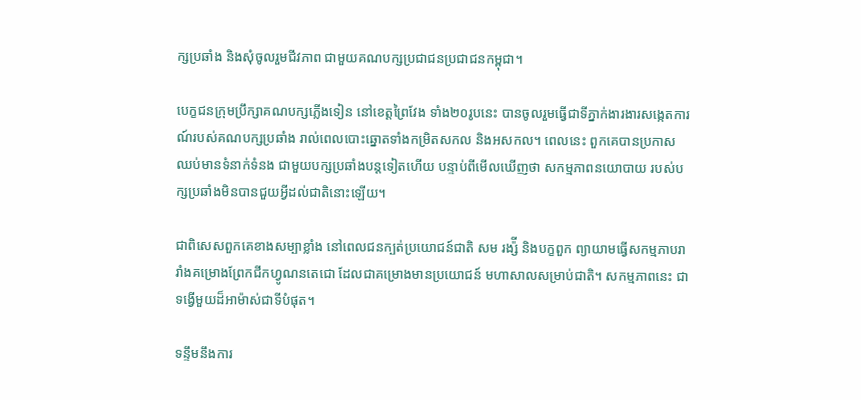ក្សប្រឆាំង និងសុំចូលរួមជីវភាព ជាមួយគណបក្សប្រជាជនប្រជាជនកម្ពុជា។

បេក្ខជនក្រុមប្រឹក្សាគណបក្សភ្លើងទៀន នៅខេត្ដព្រៃវែង ទាំង២០រូបនេះ បានចូលរួមធ្វើជាទីភ្នាក់ងារងារសង្កេតការណ៍របស់គណបក្សប្រឆាំង រាល់ពេលបោះឆ្នោតទាំងកម្រិតសកល និងអសកល។ ពេលនេះ ពួកគេបានប្រកាសឈប់មានទំនាក់ទំនង ជាមួយបក្សប្រឆាំងបន្តទៀតហើយ បន្ទាប់ពីមើលឃើញថា សកម្មភាពនយោបាយ របស់បក្សប្រឆាំងមិនបានជួយអ្វីដល់ជាតិនោះឡើយ។

ជាពិសេសពួកគេខាងសម្បាខ្លាំង នៅពេលជនក្បត់ប្រយោជន៍ជាតិ សម រង្ស៉ី និងបក្ខពួក ព្យាយាមធ្វើសកម្មភាបរារាំងគម្រោងព្រែកជីកហ្វូណនតេជោ ដែលជាគម្រោងមានប្រយោជន៍ មហាសាលសម្រាប់ជាតិ។ សកម្មភាពនេះ ជាទង្វើមួយដ៏អាម៉ាស់ជាទីបំផុត។

ទន្ទឹមនឹងការ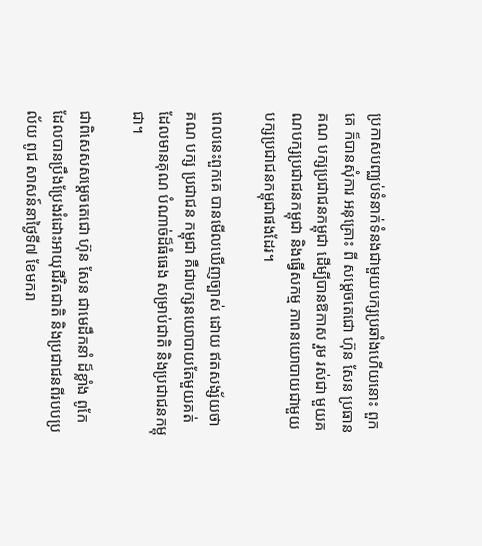ប្រកាសបញ្ឈប់ទំនាក់ទំនងជាមួយបក្សប្រឆាំងហើយនោះ ពួកគេ ក៏បានសុំការ អនុគ្រោះ ពី សម្តេចតេជោ ហ៊ុន សែន ប្រធានគណ បក្សប្រជាជនកម្ពុជា ដើម្បីបានឱកាស រួម រស់ជា មួយគណបក្សប្រជាជនកម្ពុជា និងធ្វើសកម្ម ភាពនយោបាយជាមួយបក្សប្រជាជនកម្ពុជាផងដែរ។

ពេលនេះពួកគេ បានមើលឃើញច្បាស់ ដោយ ឥតសង្ស័យថា គណ បក្ស ប្រជាជន កម្ពុជា គឺជាបក្សនយោបាយតែមួយគត់ ដែលមានគុណ បំណាច់ដ៏ធំធេង សម្រាប់ជាតិ និងប្រជាជនកម្ពុជា។

ជាពិសេសសម្តេចតេជោ ហ៊ុន សែន ជាមេដឹកនាំ ដ៏ខ្លាំង ពូកែ ដែលបានប្រឹងប្រែងរំដោះអាយុជីវិតជាតិ និងប្រជាជនពីរបបប្រល័យ ពូជ សាសន៍នាថ្ងៃទី៧ ខែមករា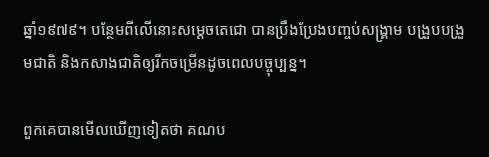ឆ្នាំ១៩៧៩។ បន្ថែមពីលើនោះសម្តេចតេជោ បានប្រឹងប្រែងបញ្ចប់សង្គ្រាម បង្រួបបង្រួមជាតិ និងកសាងជាតិឲ្យរីកចម្រើនដូចពេលបច្ចុប្បន្ន។

ពួកគេបានមើលឃើញទៀតថា គណប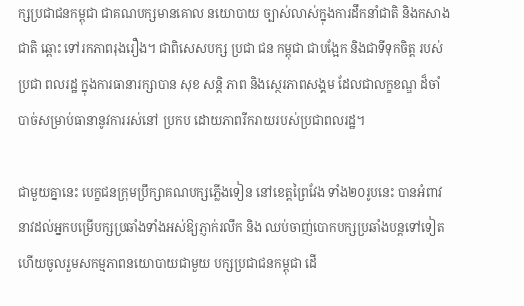ក្សប្រជាជនកម្ពុជា ជាគណបក្សមានគោល នយោបាយ ច្បាស់លាស់ក្នុងការដឹកនាំជាតិ និងកសាងជាតិ ឆ្ពោះ ទៅរកភាពរុងរឿង។ ជាពិសេសបក្ស ប្រជា ជន កម្ពុជា ជាបង្អែក និងជាទីទុកចិត្ត របស់ ប្រជា ពលរដ្ឋ ក្នុងការធានារក្សាបាន សុខ សន្តិ ភាព និងស្ថេរភាពសង្គម ដែលជាលក្ខខណ្ឌ ដ៏ចាំ បាច់សម្រាប់ធានានូវការរស់នៅ ប្រកប ដោយភាពរីករាយរបស់ប្រជាពលរដ្ឋ។

ជាមួយគ្នានេះ បេក្ខជនក្រុមប្រឹក្សាគណបក្សភ្លើងទៀន នៅខេត្ដព្រៃវែង ទាំង២០រូបនេះ បានអំពាវនាវដល់អ្នកបម្រើបក្សប្រឆាំងទាំងអស់ឱ្យភ្ញាក់រលឹក និង ឈប់ចាញ់បោកបក្សប្រឆាំងបន្តទៅទៀត ហើយចូលរួមសកម្មភាពនយោបាយជាមួយ បក្សប្រជាជនកម្ពុជា ដើ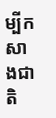ម្បីកសាងជាតិ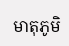មាតុភូមិ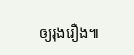ឲ្យរុងរឿង៕